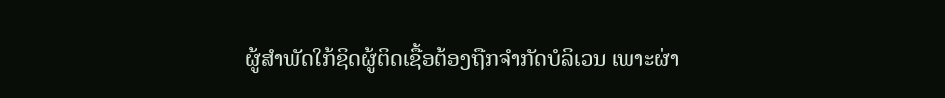ຜູ້ສໍາພັດໃກ້ຊິດຜູ້ຕິດເຊື້ອຕ້ອງຖືກຈໍາກັດບໍລິເວນ ເພາະຜ່າ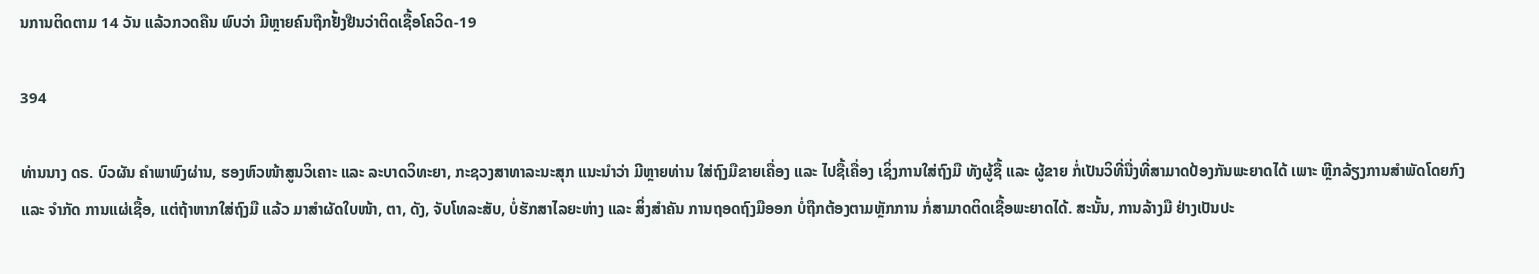ນການຕິດຕາມ 14 ວັນ ແລ້ວກວດຄືນ ພົບວ່າ ມີຫຼາຍຄົນຖືກຢັ້ງຢືນວ່າຕິດເຊື້ອໂຄວິດ-19

394

ທ່ານນາງ ດຣ. ບົວຜັນ ຄຳພາພົງຜ່ານ, ຮອງຫົວໜ້າສູນວິເຄາະ ແລະ ລະບາດວິທະຍາ, ກະຊວງສາທາລະນະສຸກ ແນະນໍາວ່າ ມີຫຼາຍທ່ານ ໃສ່ຖົງມືຂາຍເຄື່ອງ ແລະ ໄປຊື້ເຄື່ອງ ເຊິ່ງການໃສ່ຖົງມື ທັງຜູ້ຊື້ ແລະ ຜູ້ຂາຍ ກໍ່ເປັນວິທີ່ນື່ງທີ່ສາມາດປ້ອງກັນພະຍາດໄດ້ ເພາະ ຫຼີກລ້ຽງການສໍາພັດໂດຍກົງ ແລະ ຈໍາກັດ ການແຜ່ເຊື້ອ, ແຕ່ຖ້າຫາກໃສ່ຖົງມື ແລ້ວ ມາສໍາຜັດໃບໜ້າ, ຕາ, ດັງ, ຈັບໂທລະສັບ, ບໍ່ຮັກສາໄລຍະຫ່າງ ແລະ ສິ່ງສໍາຄັນ ການຖອດຖົງມືອອກ ບໍ່ຖືກຕ້ອງຕາມຫຼັກການ ກໍ່ສາມາດຕິດເຊື້ອພະຍາດໄດ້. ສະນັ້ນ, ການລ້າງມື ຢ່າງເປັນປະ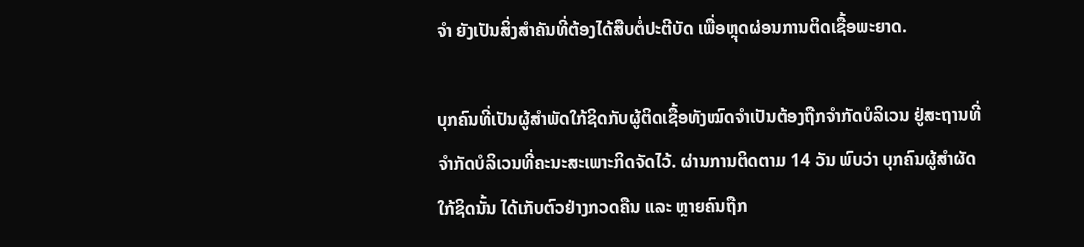ຈໍາ ຍັງເປັນສິ່ງສໍາຄັນທີ່ຕ້ອງໄດ້ສືບຕໍ່ປະຕີບັດ ເພື່ອຫຼຸດຜ່ອນການຕິດເຊື້ອພະຍາດ.

ບຸກຄົນທີ່ເປັນຜູ້ສໍາພັດໃກ້ຊິດກັບຜູ້ຕິດເຊື້ອທັງໝົດຈຳເປັນຕ້ອງຖືກຈໍາກັດບໍລິເວນ ຢູ່ສະຖານທີ່ຈໍາກັດບໍລິເວນທີ່ຄະນະສະເພາະກິດຈັດໄວ້. ຜ່ານການຕິດຕາມ 14 ວັນ ພົບວ່າ ບຸກຄົນຜູ້ສຳຜັດໃກ້ຊິດນັ້ນ ໄດ້ເກັບຕົວຢ່າງກວດຄືນ ແລະ ຫຼາຍຄົນຖືກ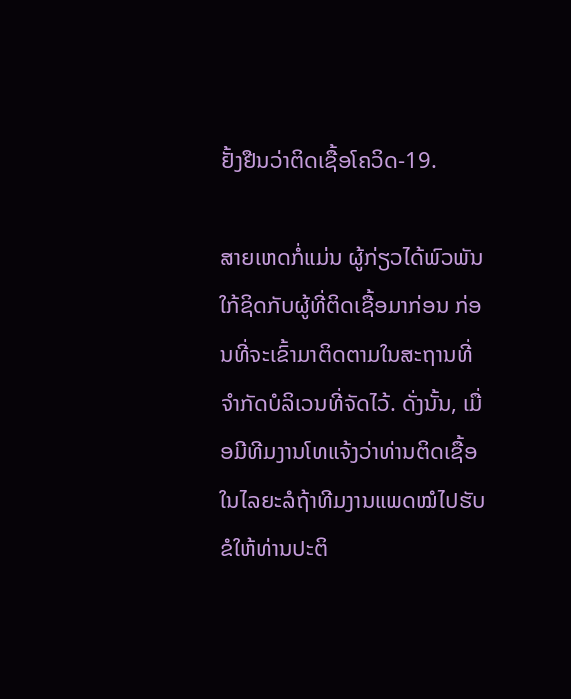ຢັ້ງຢືນວ່າຕິດເຊື້ອໂຄວິດ-19.

ສາຍເຫດກໍ່ແມ່ນ ຜູ້ກ່ຽວໄດ້ພົວພັນໃກ້ຊິດກັບຜູ້ທີ່ຕິດເຊື້ອມາກ່ອນ ກ່ອນທີ່ຈະເຂົ້າມາຕິດຕາມໃນສະຖານທີ່ຈຳກັດບໍລິເວນທີ່ຈັດໄວ້. ດັ່ງນັ້ນ, ເມື່ອມີທີມງານໂທແຈ້ງວ່າທ່ານຕິດເຊື້ອ ໃນໄລຍະລໍຖ້າທີມງານແພດໝໍໄປຮັບ ຂໍໃຫ້ທ່ານປະຕິ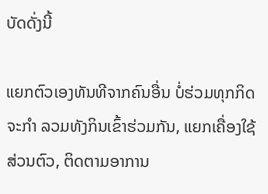ບັດດັ່ງນີ້

ແຍກຕົວເອງທັນທີຈາກຄົນອື່ນ ບໍ່ຮ່ວມທຸກກິດຈະກໍາ ລວມທັງກິນເຂົ້າຮ່ວມກັນ, ແຍກເຄື່ອງໃຊ້ສ່ວນຕົວ, ຕິດຕາມອາການ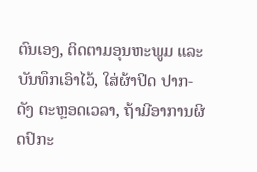ຕົນເອງ, ຕິດຕາມອຸນຫະພູມ ແລະ ບັນທຶກເອົາໄວ້, ໃສ່ຜ້າປິດ ປາກ-ດັງ ຕະຫຼອດເວລາ, ຖ້າມີອາການຜິດປົກະ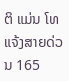ຕິ ແມ່ນ ໂທແຈ້ງສາຍດ່ວນ 165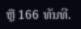ຫຼື 166 ທັນທີ.